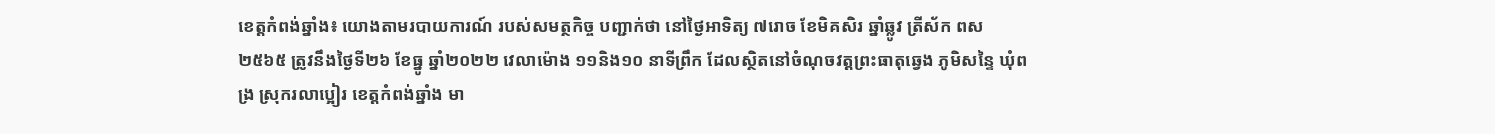ខេត្តកំពង់ឆ្នាំង៖ យោងតាមរបាយការណ៍ របស់សមត្ថកិច្ច បញ្ជាក់ថា នៅថ្ងៃអាទិត្យ ៧រោច ខែមិគសិរ ឆ្នាំឆ្លូវ ត្រីស័ក ពស ២៥៦៥ ត្រូវនឹងថ្ងៃទី២៦ ខែធ្នូ ឆ្នាំ២០២២ វេលាម៉ោង ១១និង១០ នាទីព្រឹក ដែលស្ថិតនៅចំណុចវត្តព្រះធាតុឆ្វេង ភូមិសន្ទៃ ឃុំពង្រ ស្រុករលាប្អៀរ ខេត្តកំពង់ឆ្នាំង មា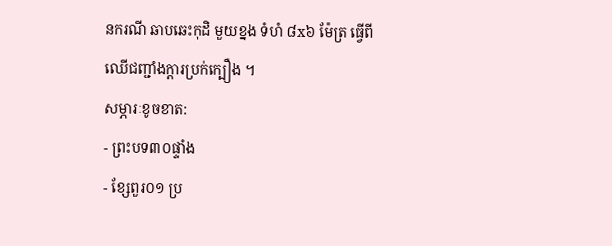នករណី ឆាបឆេះកុដិ មួយខ្នង ទំហំ ៨x៦ ម៉ែត្រ ធ្វើពីឈើជញ្ជាំងក្តារប្រក់ក្បឿង ។
សម្ភារៈខូចខាត:
- ព្រះបទ៣០ផ្ទាំង
- ខ្សែពួរ០១ ប្រ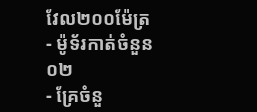វែល២០០ម៉ែត្រ
- ម៉ូទ័រកាត់ចំនួន ០២
- គ្រែចំនួ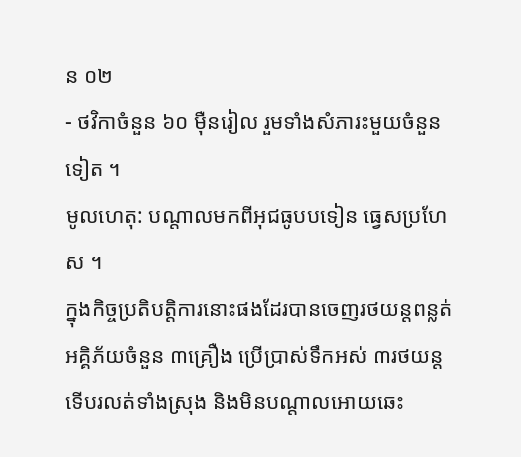ន ០២
- ថវិកាចំនួន ៦០ ម៉ឺនរៀល រួមទាំងសំភារះមួយចំនួនទៀត ។
មូលហេតុ: បណ្តាលមកពីអុជធូបបទៀន ធ្វេសប្រហែស ។
ក្នុងកិច្ចប្រតិបត្តិការនោះផងដែរបានចេញរថយន្តពន្លត់អគ្គិភ័យចំនួន ៣គ្រឿង ប្រើប្រាស់ទឹកអស់ ៣រថយន្ត ទើបរលត់ទាំងស្រុង និងមិនបណ្តាលអោយឆេះ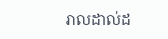រាលដាល់ដ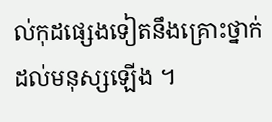ល់កុដផ្សេងទៀតនឹងគ្រោះថ្នាក់ដល់មនុស្សឡើង ។